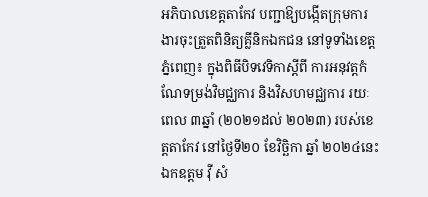អភិបាលខេត្តតាកែវ បញ្ជាឱ្យបង្កើតក្រុមការងារចុះត្រួតពិនិត្យគ្លីនិកឯកជន នៅទូទាំងខេត្ត
ភ្នំពេញ៖ ក្នុងពិធីបិទវេទិកាស្តីពី ការអនុវត្តកំណែទម្រង់វិមជ្ឈការ និងវិសហមជ្ឈការ រយៈពេល ៣ឆ្នាំ (២០២១ដល់ ២០២៣) របស់ខេត្តតាកែវ នៅថ្ងៃទី២០ ខែវិច្ឆិកា ឆ្នាំ ២០២៤នេះ ឯកឧត្តម វ៉ី សំ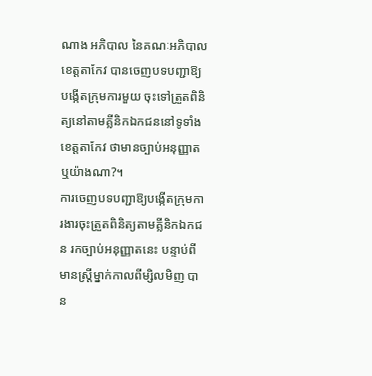ណាង អភិបាល នៃគណៈអភិបាលខេត្តតាកែវ បានចេញបទបញ្ជាឱ្យបង្កើតក្រុមការមួយ ចុះទៅត្រួតពិនិត្យនៅតាមគ្លីនិកឯកជននៅទូទាំងខេត្តតាកែវ ថាមានច្បាប់អនុញ្ញាត ឬយ៉ាងណា?។
ការចេញបទបញ្ជាឱ្យបង្កើតក្រុមការងារចុះត្រួតពិនិត្យតាមគ្លីនិកឯកជន រកច្បាប់អនុញ្ញាតនេះ បន្ទាប់ពីមានស្រ្តីម្នាក់កាលពីម្សិលមិញ បាន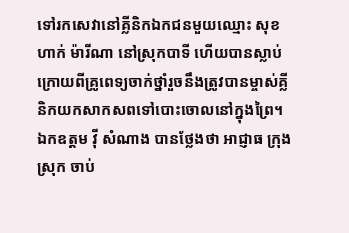ទៅរកសេវានៅគ្លីនិកឯកជនមួយឈ្មោះ សុខហាក់ ម៉ារីណា នៅស្រុកបាទី ហើយបានស្លាប់ក្រោយពីគ្រូពេទ្យចាក់ថ្នាំរួចនឹងត្រូវបានម្ចាស់គ្លីនិកយកសាកសពទៅបោះចោលនៅក្នុងព្រៃ។
ឯកឧត្តម វ៉ី សំណាង បានថ្លែងថា អាជ្ញាធ ក្រុង ស្រុក ចាប់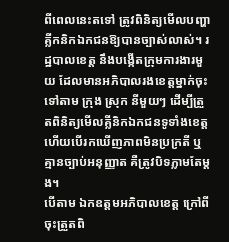ពីពេលនេះតទៅ ត្រូវពិនិត្យមើលបញ្ហាគ្លីកនិកឯកជនឱ្យបានច្បាស់លាស់។ រដ្ឋបាលខេត្ត នឹងបង្កើតក្រុមការងារមួយ ដែលមានអភិបាលរងខេត្តម្នាក់ចុះទៅតាម ក្រុង ស្រុក នីមួយៗ ដើម្បីត្រួតពិនិត្យមើលគ្លីនិកឯកជនទូទាំងខេត្ត ហើយបើរកឃើញភាពមិនប្រក្រតី ឬគ្មានច្បាប់អនុញ្ញាត គឺត្រូវបិទភ្លាមតែម្ដង។
បើតាម ឯកឧត្តមអភិបាលខេត្ត ក្រៅពីចុះត្រួតពិ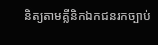និត្យតាមគ្លីនិកឯកជនរកច្បាប់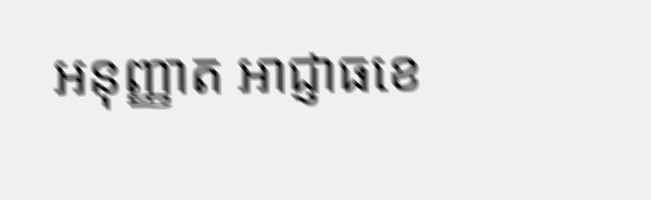អនុញ្ញាត អាជ្ញាធខេ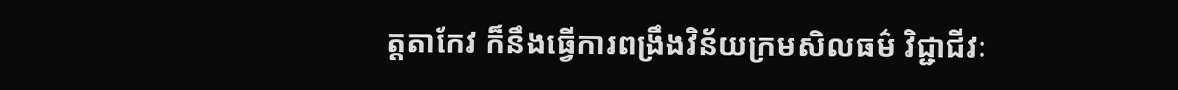ត្តតាកែវ ក៏នឹងធ្វើការពង្រឹងវិន័យក្រមសិលធម៌ វិជ្ជាជីវៈ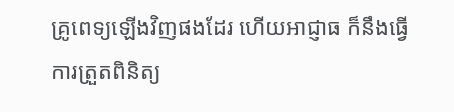គ្រូពេទ្យឡើងវិញផងដែរ ហើយអាជ្ញាធ ក៏នឹងធ្វើការត្រួតពិនិត្យ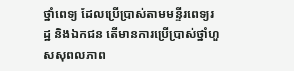ថ្នាំពេទ្យ ដែលប្រើប្រាស់តាមមន្ទីរពេទ្យរដ្ឋ និងឯកជន តើមានការប្រើប្រាស់ថ្នាំហួសសុពលភាព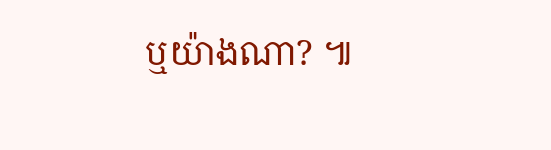ឬយ៉ាងណា? ៕